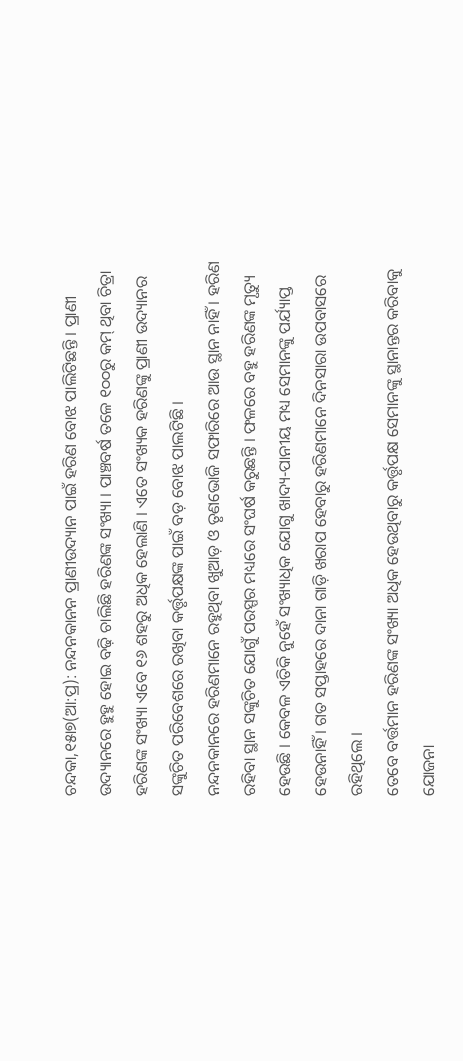ଚନ୍ଦକା,୧୫ା୭(ଆ:ପ୍ର): ନନ୍ଦନକାନନ ପ୍ରାଣୀଉଦ୍ୟାନ ପାଇଁ ହରିଣ ବୋଝ ପାଲିଟିଛନ୍ତି । ପ୍ରାଣୀ ଉଦ୍ୟାନରେ ହୁହୁ ହୋଇ ବଢ଼ି ଚାଲିଛି ହରିଣଙ୍କ ସଂଖ୍ୟା । ପାଞ୍ଚବର୍ଷ ତଳେ ୧୦୦ରୁ କମ୍ ଥିବା ଚିତ୍ରା ହରିଣଙ୍କ ସଂଖ୍ୟା ଏବେ ୧୬ ଶହରୁ ଅଧିକ ହେଲାଣି । ଏତେ ସଂଖ୍ୟକ ହରିଣଙ୍କୁ ପ୍ରାଣୀ ଉଦ୍ୟାନର ସଙ୍କୁଚିତ ପରିବେଶରେ ରଖିବା କର୍ତ୍ତୃପକ୍ଷଙ୍କ ପାଇଁ ବଡ଼ ବୋଝ ପାଲଟିଛି ।
ନନ୍ଦନକାନରେ ହରିଣମାନେ ରହୁଥିବା ଖୁଆଡ଼ ଓ ତୃଣଭୋଜି ସଫାରିରେ ଆଉ ସ୍ଥାନ ନାହିଁ । ହରିଣ ରହିବା ସ୍ଥାନ ସଙ୍କୁଚିତ ଯୋଗୁଁ ପରସ୍ପର ମଧ୍ୟରେ ସଂଘର୍ଷ କରୁଛନ୍ତି । ଫଳରେ ବହୁ ହରିଣଙ୍କ ମୃତ୍ୟୁ ହେଉଛି । କେବଳ ଏତିକି ନୁହେଁ ସଂଖ୍ୟାଧିକ ଯୋଗୁ ଖାଦ୍ୟ-ପାନୀୟ ମଧ୍ୟ ସେମାନଙ୍କୁ ପର୍ଯ୍ୟାପ୍ତ ହେଉନାହିଁ । ଗତ ସପ୍ତାହରେ ଦାନା ଗାଡ଼ି ଖରାପ ହେବାରୁ ହରିଣମାନେ ଦିନସାରା ଉପବାସରେ ରହିଥିଲେ ।
ତେବେ ବର୍ତ୍ତମାନ ହରିଣଙ୍କ ସଂଖ୍ୟା ଅଧିକ ହେଉଥିବାରୁ କର୍ତ୍ତୃପକ୍ଷ ସେମାନଙ୍କୁ ସ୍ଥାନାନ୍ତର କରିବାକୁ ଯୋଜନା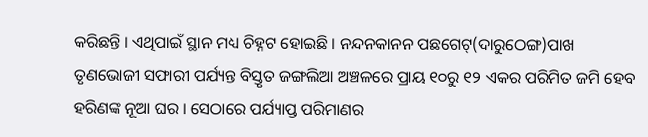କରିଛନ୍ତି । ଏଥିପାଇଁ ସ୍ଥାନ ମଧ୍ୟ ଚିହ୍ନଟ ହୋଇଛି । ନନ୍ଦନକାନନ ପଛଗେଟ୍(ଦାରୁଠେଙ୍ଗ)ପାଖ ତୃଣଭୋଜୀ ସଫାରୀ ପର୍ଯ୍ୟନ୍ତ ବିସ୍ତୃତ ଜଙ୍ଗଲିଆ ଅଞ୍ଚଳରେ ପ୍ରାୟ ୧୦ରୁ ୧୨ ଏକର ପରିମିତ ଜମି ହେବ ହରିଣଙ୍କ ନୂଆ ଘର । ସେଠାରେ ପର୍ଯ୍ୟାପ୍ତ ପରିମାଣର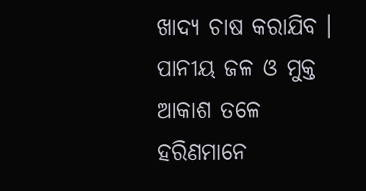ଖାଦ୍ୟ ଚାଷ କରାଯିବ । ପାନୀୟ ଜଳ ଓ ମୁକ୍ତ ଆକାଶ ତଳେ ହରିଣମାନେ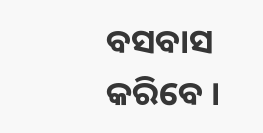ବସବାସ କରିବେ ।